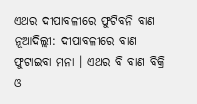ଏଥର ଦୀପାବଳୀରେ ଫୁଟିବନି ବାଣ
ନୂଆଦିଲ୍ଲୀ: ଦୀପାବଳୀରେ ବାଣ ଫୁଟାଇବା ମନା । ଏଥର ବି ବାଣ ବିକ୍ରି ଓ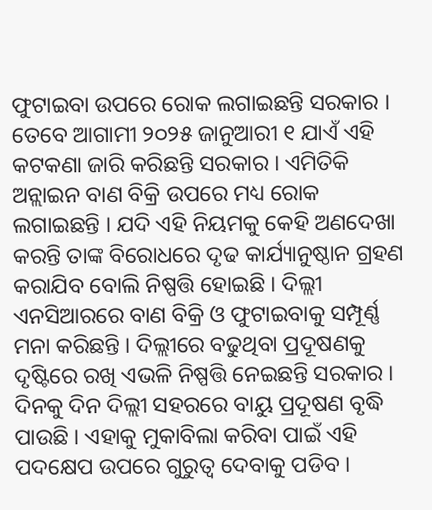ଫୁଟାଇବା ଉପରେ ରୋକ ଲଗାଇଛନ୍ତି ସରକାର । ତେବେ ଆଗାମୀ ୨୦୨୫ ଜାନୁଆରୀ ୧ ଯାଏଁ ଏହି କଟକଣା ଜାରି କରିଛନ୍ତି ସରକାର । ଏମିତିକି ଅନ୍ଲାଇନ ବାଣ ବିକ୍ରି ଉପରେ ମଧ୍ୟ ରୋକ ଲଗାଇଛନ୍ତି । ଯଦି ଏହି ନିୟମକୁ କେହି ଅଣଦେଖା କରନ୍ତି ତାଙ୍କ ବିରୋଧରେ ଦୃଢ କାର୍ଯ୍ୟାନୁଷ୍ଠାନ ଗ୍ରହଣ କରାଯିବ ବୋଲି ନିଷ୍ପତ୍ତି ହୋଇଛି । ଦିଲ୍ଲୀ ଏନସିଆରରେ ବାଣ ବିକ୍ରି ଓ ଫୁଟାଇବାକୁ ସମ୍ପୂର୍ଣ୍ଣ ମନା କରିଛନ୍ତି । ଦିଲ୍ଲୀରେ ବଢୁଥିବା ପ୍ରଦୂଷଣକୁ ଦୃଷ୍ଟିରେ ରଖି ଏଭଳି ନିଷ୍ପତ୍ତି ନେଇଛନ୍ତି ସରକାର ।
ଦିନକୁ ଦିନ ଦିଲ୍ଲୀ ସହରରେ ବାୟୁ ପ୍ରଦୂଷଣ ବୃଦ୍ଧି ପାଉଛି । ଏହାକୁ ମୁକାବିଲା କରିବା ପାଇଁ ଏହି ପଦକ୍ଷେପ ଉପରେ ଗୁରୁତ୍ୱ ଦେବାକୁ ପଡିବ ।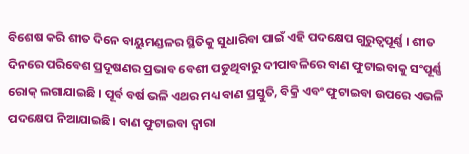ବିଶେଷ କରି ଶୀତ ଦିନେ ବାୟୁମଣ୍ଡଳର ସ୍ଥିତିକୁ ସୁଧାରିବା ପାଇଁ ଏହି ପଦକ୍ଷେପ ଗୁରୁତ୍ୱପୂର୍ଣ୍ଣ । ଶୀତ ଦିନରେ ପରିବେଶ ପ୍ରଦୂଷଣର ପ୍ରଭାବ ବେଶୀ ପଡୁଥିବାରୁ ଦୀପାବଳିରେ ବାଣ ଫୁଟାଇବାକୁ ସଂପୂର୍ଣ୍ଣ ରୋକ୍ ଲଗାଯାଇଛି । ପୂର୍ବ ବର୍ଷ ଭଳି ଏଥର ମଧ୍ୟ ବାଣ ପ୍ରସ୍ତୁତି, ବିକ୍ରି ଏବଂ ଫୁଟାଇବା ଉପରେ ଏଭଳି ପଦକ୍ଷେପ ନିଆଯାଇଛି। ବାଣ ଫୁଟାଇବା ଦ୍ୱାରା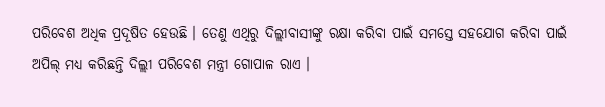ପରିବେଶ ଅଧିକ ପ୍ରଦୂଷିତ ହେଉଛି । ତେଣୁ ଏଥିରୁ ଦିଲ୍ଲୀବାସୀଙ୍କୁ ରକ୍ଷା କରିବା ପାଇଁ ସମସ୍ତେ ସହଯୋଗ କରିବା ପାଇଁ ଅପିଲ୍ ମଧ୍ୟ କରିଛନ୍ତି ଦିଲ୍ଲୀ ପରିବେଶ ମନ୍ତ୍ରୀ ଗୋପାଳ ରାଏ ।